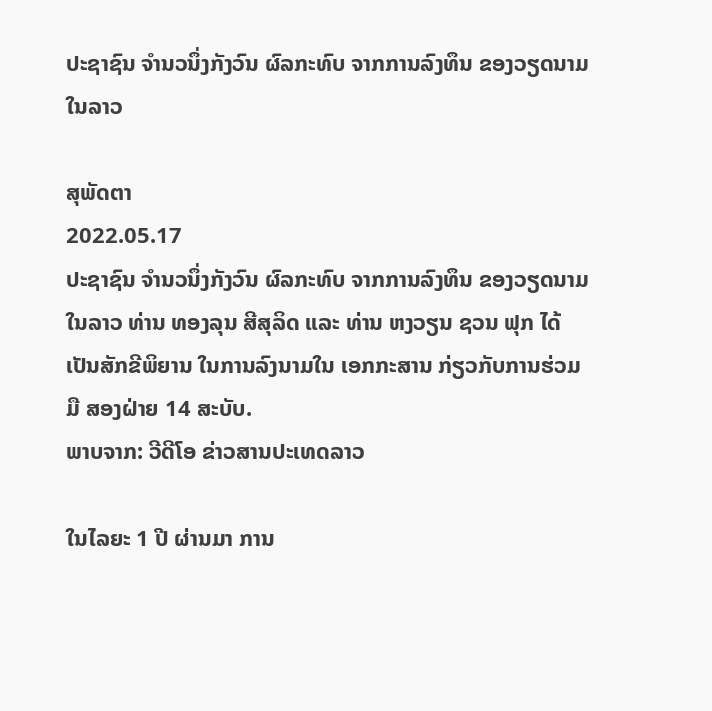ປະຊາຊົນ ຈຳນວນຶ່ງກັງວົນ ຜົລກະທົບ ຈາກການລົງທຶນ ຂອງວຽດນາມ ໃນລາວ

ສຸພັດຕາ
2022.05.17
ປະຊາຊົນ ຈຳນວນຶ່ງກັງວົນ ຜົລກະທົບ ຈາກການລົງທຶນ ຂອງວຽດນາມ ໃນລາວ ທ່ານ ທອງລຸນ ສີສຸລິດ ແລະ ທ່ານ ຫງວຽນ ຊວນ ຟຸກ ໄດ້ເປັນສັກຂີພິຍານ ໃນການລົງນາມໃນ ເອກກະສານ ກ່ຽວກັບການຮ່ວມມື ສອງຝ່າຍ 14 ສະບັບ.
ພາບຈາກ: ວີດີໂອ ຂ່າວສານປະເທດລາວ

ໃນໄລຍະ 1 ປີ ຜ່ານມາ ການ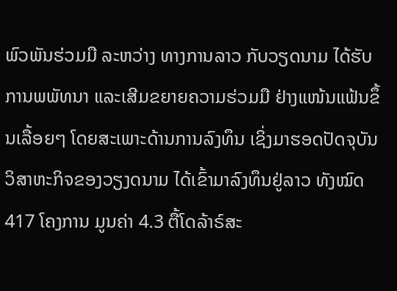ພົວພັນຮ່ວມມື ລະຫວ່າງ ທາງການລາວ ກັບວຽດນາມ ໄດ້ຮັບການພພັທນາ ແລະເສີມຂຍາຍຄວາມຮ່ວມມື ຢ່າງແໜ້ນແຟ້ນຂຶ້ນເລື້ອຍໆ ໂດຍສະເພາະດ້ານການລົງທຶນ ເຊິ່ງມາຮອດປັດຈຸບັນ ວິສາຫະກິຈຂອງວຽງດນາມ ໄດ້ເຂົ້າມາລົງທຶນຢູ່ລາວ ທັງໝົດ 417 ໂຄງການ ມູນຄ່າ 4.3 ຕື້ໂດລ້າຣ໌ສະ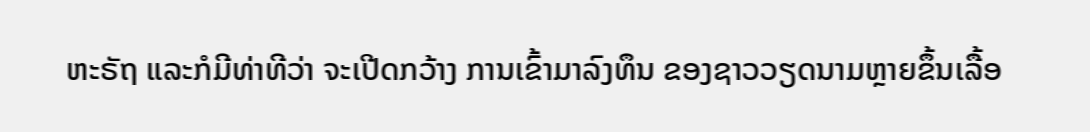ຫະຣັຖ ແລະກໍມີທ່າທີວ່າ ຈະເປີດກວ້າງ ການເຂົ້າມາລົງທຶນ ຂອງຊາວວຽດນາມຫຼາຍຂຶ້ນເລື້ອ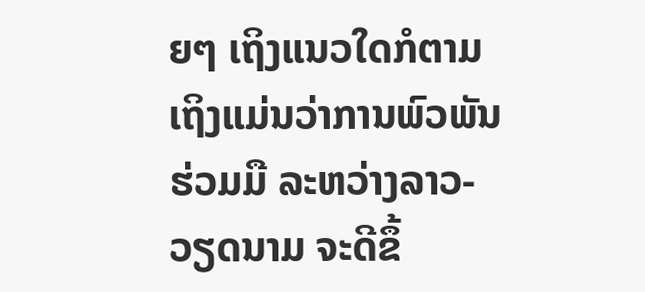ຍໆ ເຖິງແນວໃດກໍຕາມ ເຖິງແມ່ນວ່າການພົວພັນຮ່ວມມື ລະຫວ່າງລາວ-ວຽດນາມ ຈະດີຂຶ້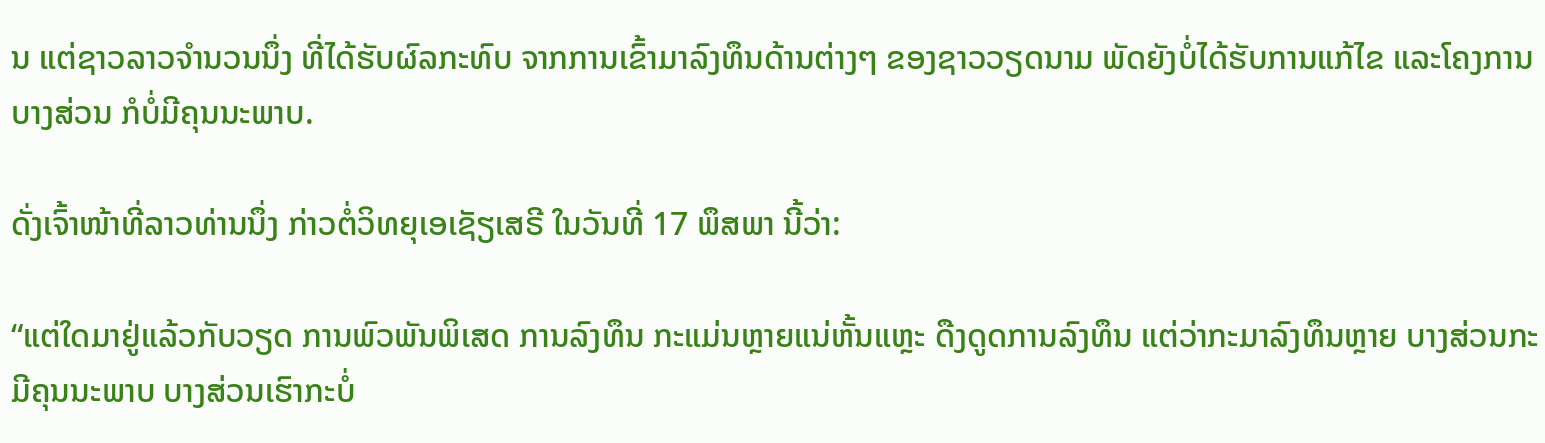ນ ແຕ່ຊາວລາວຈໍານວນນຶ່ງ ທີ່ໄດ້ຮັບຜົລກະທົບ ຈາກການເຂົ້າມາລົງທຶນດ້ານຕ່າງໆ ຂອງຊາວວຽດນາມ ພັດຍັງບໍ່ໄດ້ຮັບການແກ້ໄຂ ແລະໂຄງການບາງສ່ວນ ກໍບໍ່ມີຄຸນນະພາບ.

ດັ່ງເຈົ້າໜ້າທີ່ລາວທ່ານນຶ່ງ ກ່າວຕໍ່ວິທຍຸເອເຊັຽເສຣີ ໃນວັນທີ່ 17 ພຶສພາ ນີ້ວ່າ:

“ແຕ່ໃດມາຢູ່ແລ້ວກັບວຽດ ການພົວພັນພິເສດ ການລົງທຶນ ກະແມ່ນຫຼາຍແນ່ຫັ້ນແຫຼະ ດືງດູດການລົງທຶນ ແຕ່ວ່າກະມາລົງທຶນຫຼາຍ ບາງສ່ວນກະມີຄຸນນະພາບ ບາງສ່ວນເຮົາກະບໍ່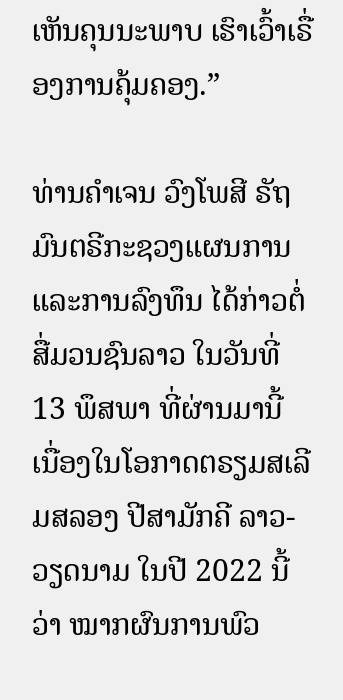ເຫັນຄຸນນະພາບ ເຮົາເວົ້າເຣື່ອງການຄຸ້ມຄອງ.”

ທ່ານຄໍາເຈນ ວົງໂພສີ ຣັຖມົນຕຣີກະຊວງແຜນການ ແລະການລົງທຶນ ໄດ້ກ່າວຕໍ່ສື່ມວນຊົນລາວ ໃນວັນທີ່ 13 ພຶສພາ ທີ່ຜ່ານມານີ້ ເນື່ອງໃນໂອກາດຕຣຽມສເລີມສລອງ ປີສາມັກຄີ ລາວ-ວຽດນາມ ໃນປີ 2022 ນີ້ວ່າ ໝາກຜົນການພົວ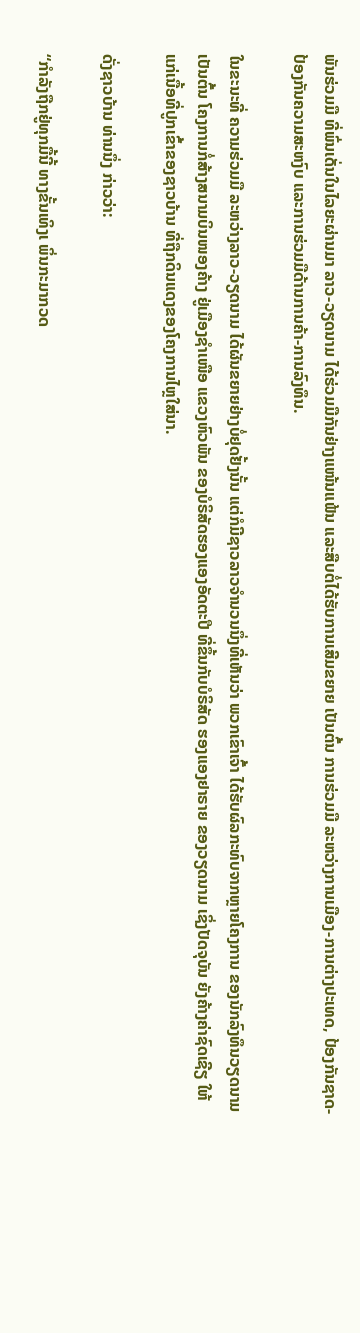ພັນຮ່ວມມື ທີ່ພົ່ນເດັ່ນໃນໄລຍະຜ່ານມາ ລາວ-ວຽດນາມ ໄດ້ຮ່ວມມືກັນຢ່າງແໜ້ນແຟ້ນ ແລະສືບຕໍ່ໄດ້ຮັບການເສີມຂຍາຍ ເປັນຕົ້ນ ການຮ່ວມມື ລະຫວ່າງການເມືອງ-ການຕ່າງປະເທດ, ປ້ອງກັນຊາດ-ປ້ອງກັນຄວາມສະຫງົບ ແລະການຮ່ວມມືດ້ານການຄ້າ-ການລົງທຶນ.

ໃນຂະນະທີ່ ຄວາມຮ່ວມມື ລະຫວ່າງລາວ-ວຽດນາມ ໄດ້ຜັນຂຍາຍຢ່າງບໍ່ຢຸດຢັ້ງນັ້ນ ແຕ່ກໍມີຊາວລາວຈໍານວນນຶ່ງທີ່ເຫັນວ່າ ພວກເຂົາເຈົ້າ ໄດ້ຮັບຜົລກະທົບຈາກຫຼາຍໂຄງການ ຂອງນັກລົງທຶນວຽດນາມ ເປັນຕົ້ນ ໂຄງການກໍ່ສ້າງສນາມບິນໜອງຄ້າງ ຢູ່ເມືອງຊໍາເໜືອ ແຂວງຫົວພັນ ຂອງບໍຣິສັດຮອງແອງອັດຕະປື ທີ່ຂຶ້ນກັບບໍຣິສັດ ຮອງແອງຢາຣາຍ ຂອງວຽດນາມ ເຊິ່ງປັດຈຸບັນ ຍັງຄ້າງຄ່າຊົດເຊີຽ ໃຫ້ແກ່ເນື້ອທີ່ປູກເຂົ້າຂອງຊາວບ້ານ ທີ່ຖືກດິນແດງຂອງໂຄງການໄຫຼໃສ່ນາ.

ດັ່ງຊາວບ້ານ ທ່ານນຶ່ງ ກ່າວວ່າ:

“ກໍາລັງຖືກຢູ່ທຸກມື້ນີ້ ທາງຂັ້ນເທິງເ ພິ່ນກະມາກວດ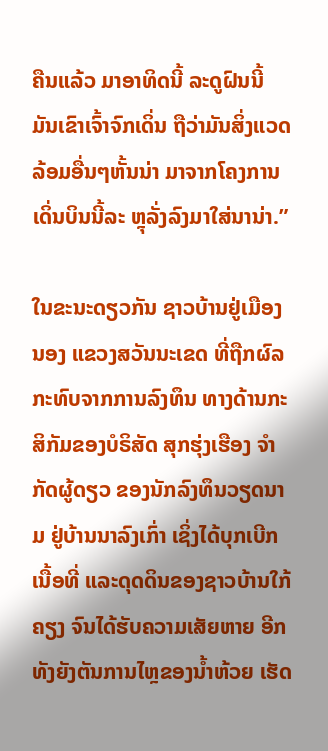ຄືນແລ້ວ ມາອາທິດນີ້ ລະດູຝົນນີ້ ມັນເຂົາເຈົ້າຈົກເດິ່ນ ຖືວ່າມັນສິ່ງແວດລ້ອມອື່ນໆຫັ້ນນ່າ ມາຈາກໂຄງການເດິ່ນບິນນີ້ລະ ຫຼຸລັ່ງລົງມາໃສ່ນານ່າ.”

ໃນຂະນະດຽວກັນ ຊາວບ້ານຢູ່ເມືອງນອງ ແຂວງສວັນນະເຂດ ທີ່ຖືກຜົລກະທົບຈາກການລົງທຶນ ທາງດ້ານກະສິກັມຂອງບໍຣິສັດ ສຸກຮຸ່ງເຮືອງ ຈໍາກັດຜູ້ດຽວ ຂອງນັກລົງທຶນວຽດນາມ ຢູ່ບ້ານນາລົງເກົ່າ ເຊິ່ງໄດ້ບຸກເບີກເນື້ອທີ່ ແລະດຸດດິນຂອງຊາວບ້ານໃກ້ຄຽງ ຈົນໄດ້ຮັບຄວາມເສັຍຫາຍ ອີກທັງຍັງຕັນການໄຫຼຂອງນໍ້າຫ້ວຍ ເຮັດ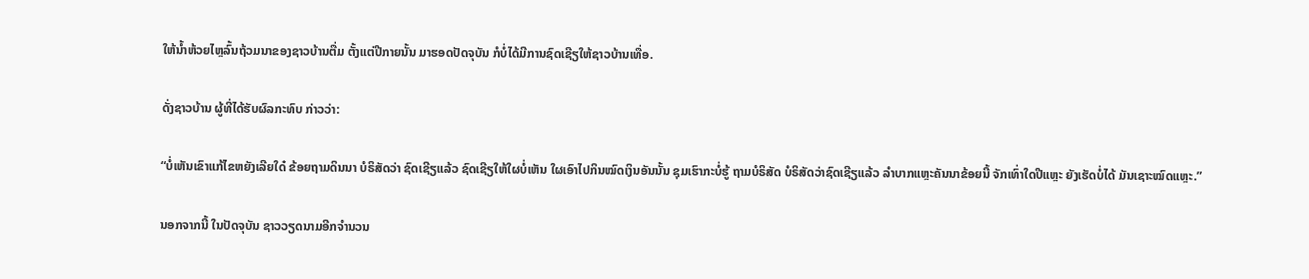ໃຫ້ນໍ້າຫ້ວຍໄຫຼລົ້ນຖ້ວມນາຂອງຊາວບ້ານຕື່ມ ຕັ້ງແຕ່ປີກາຍນັ້ນ ມາຮອດປັດຈຸບັນ ກໍບໍ່ໄດ້ມີການຊົດເຊີຽໃຫ້ຊາວບ້ານເທື່ອ.

ດັ່ງຊາວບ້ານ ຜູ້ທີ່ໄດ້ຮັບຜົລກະທົບ ກ່າວວ່າ:

“ບໍ່ເຫັນເຂົາແກ້ໄຂຫຍັງເລີຍໃດ໋ ຂ້ອຍຖາມດິນນາ ບໍຣິສັດວ່າ ຊົດເຊີຽແລ້ວ ຊົດເຊີຽໃຫ້ໃຜບໍ່ເຫັນ ໃຜເອົາໄປກິນໝົດເງິນອັນນັ້ນ ຊຸມເຮົາກະບໍ່ຮູ້ ຖາມບໍຣິສັດ ບໍຣິສັດວ່າຊົດເຊີຽແລ້ວ ລໍາບາກແຫຼະຄັນນາຂ້ອຍນີ້ ຈັກເທົ່າໃດປີແຫຼະ ຍັງເຮັດບໍ່ໄດ້ ມັນເຊາະໝົດແຫຼະ.”

ນອກຈາກນີ້ ໃນປັດຈຸບັນ ຊາວວຽດນາມອີກຈໍານວນ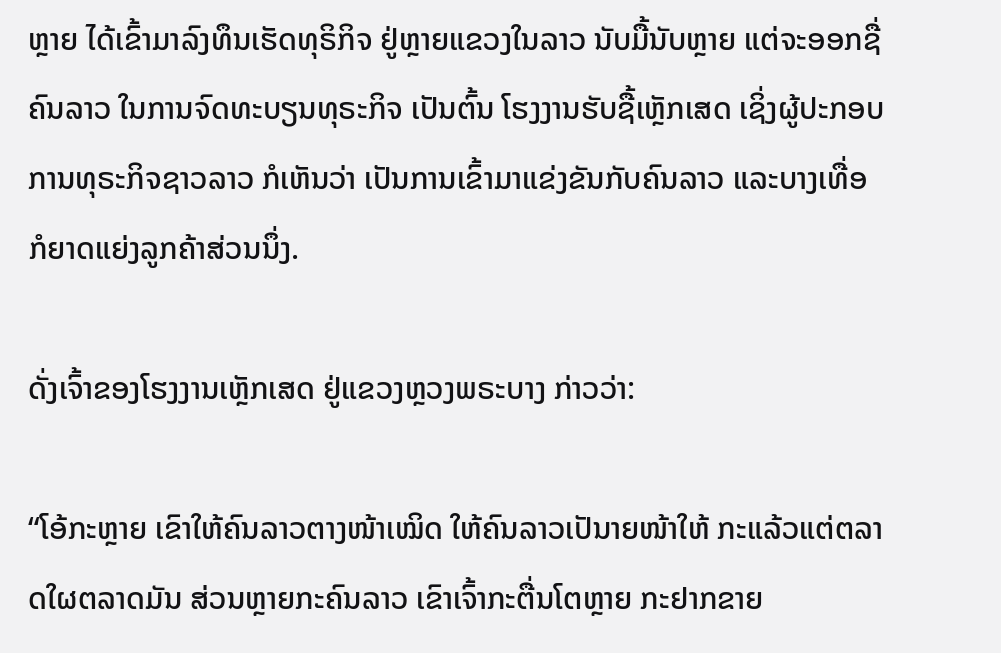ຫຼາຍ ໄດ້ເຂົ້າມາລົງທຶນເຮັດທຸຣິກິຈ ຢູ່ຫຼາຍແຂວງໃນລາວ ນັບມື້ນັບຫຼາຍ ແຕ່ຈະອອກຊື່ຄົນລາວ ໃນການຈົດທະບຽນທຸຣະກິຈ ເປັນຕົ້ນ ໂຮງງານຮັບຊື້ເຫຼັກເສດ ເຊິ່ງຜູ້ປະກອບການທຸຣະກິຈຊາວລາວ ກໍເຫັນວ່າ ເປັນການເຂົ້າມາແຂ່ງຂັນກັບຄົນລາວ ແລະບາງເທື່ອກໍຍາດແຍ່ງລູກຄ້າສ່ວນນຶ່ງ.

ດັ່ງເຈົ້າຂອງໂຮງງານເຫຼັກເສດ ຢູ່ແຂວງຫຼວງພຣະບາງ ກ່າວວ່າ:

“ໂອ້ກະຫຼາຍ ເຂົາໃຫ້ຄົນລາວຕາງໜ້າເໝິດ ໃຫ້ຄົນລາວເປັນາຍໜ້າໃຫ້ ກະແລ້ວແຕ່ຕລາດໃຜຕລາດມັນ ສ່ວນຫຼາຍກະຄົນລາວ ເຂົາເຈົ້າກະຕື່ນໂຕຫຼາຍ ກະຢາກຂາຍ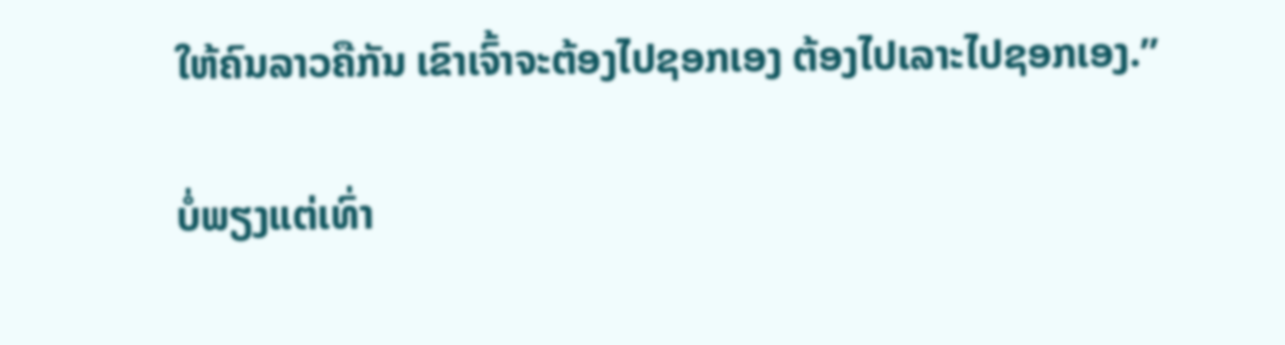ໃຫ້ຄົນລາວຄືກັນ ເຂົາເຈົ້າຈະຕ້ອງໄປຊອກເອງ ຕ້ອງໄປເລາະໄປຊອກເອງ.”

ບໍ່ພຽງແຕ່ເທົ່າ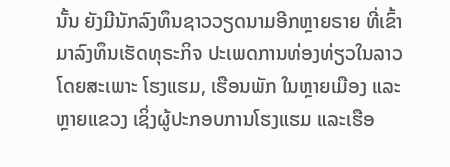ນັ້ນ ຍັງມີນັກລົງທຶນຊາວວຽດນາມອີກຫຼາຍຣາຍ ທີ່ເຂົ້າມາລົງທຶນເຮັດທຸຣະກິຈ ປະເພດການທ່ອງທ່ຽວໃນລາວ ໂດຍສະເພາະ ໂຮງແຮມ, ເຮືອນພັກ ໃນຫຼາຍເມືອງ ແລະຫຼາຍແຂວງ ເຊິ່ງຜູ້ປະກອບການໂຮງແຮມ ແລະເຮືອ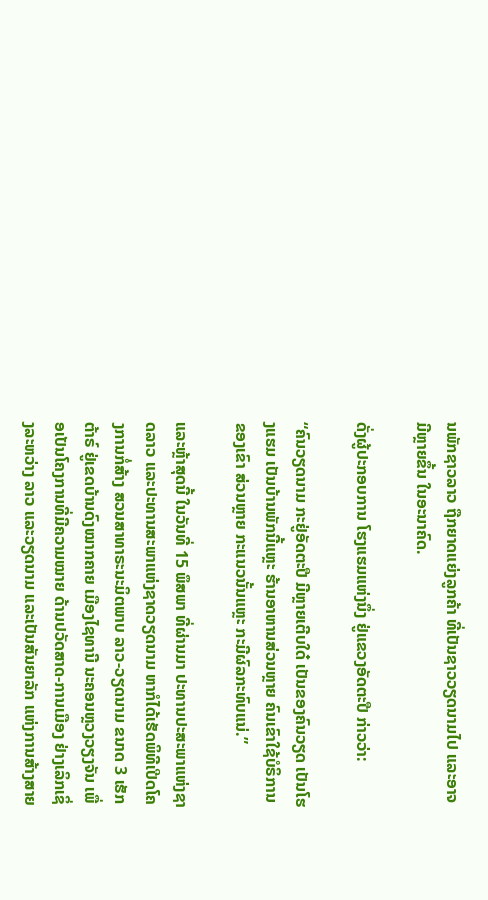ນພັກຊາວລາວ ຖືກຍາດແຍ່ງລູກຄ້າ ທີ່ເປັນຊາວວຽດນາມໄປ ແລະອາຈມີຫຼາຍຂຶ້ນ ໃນອະນາຄົດ.

ດັ່ງຜູ້ປະກອບການ ໂຮງແຮມແຫ່ງນຶ່ງ ຢູ່ແຂວງອັດຕະປື ກ່າວວ່າ:

“ຄົນວຽດນາມ ກະຢູ່ອັດຕະປື ມີຫຼາຍເຕີບໃດ໋ ເປັນຂອງຄົນວຽດ ເປັນໂຮງແຮມ ເປັນບ້ານພັກນີ້ແຫຼະ ຮ້ານອາຫານສ່ວນຫຼາຍ ຄົນເຂົາໃຊ້ບໍຣິການຂອງເຂົາ ສ່ວນຫຼາຍ ກະແນວນັ້ນແຫຼະ ກະມີຜົລກະທົບແນ່.”

ແລະຫຼ້າສຸດນີ້ ໃນວັນທີ່ 15 ພຶສພາ ທີ່ຜ່ານມາ ປະທານປະສະພາແຫ່ງຊາດລາວ ແລະປະທານສະພາແຫ່ງຊາດວຽດນາມ ຫາກໍໄດ້ເຮັດພິທີເປີດໂຄງການກໍ່ສ້າງ ສວນສາທາຣະນະມິຕພາບ ລາວ-ວຽດນາມ ຂນາດ 3 ເຮັກຕ້າຣ໌ ຢູ່ເຂດບ້ານດົງໝາກຄາຍ ເມືອງໄຊທານີ ນະຄອນຫຼວງວຽງຈັນ ເພື່ອເປັນໂຄງການທີ່ມີຄວາມໝາຍ ດ້ານປວັດສາດ-ການເມືອງ ຢ່າງເລິກເຊິ່ງລະຫວ່າງ ລາວ ແລະວຽດນາມ ແລະເປັນສັນຍາລັກ ແຫ່ງການສ້າງສາຍ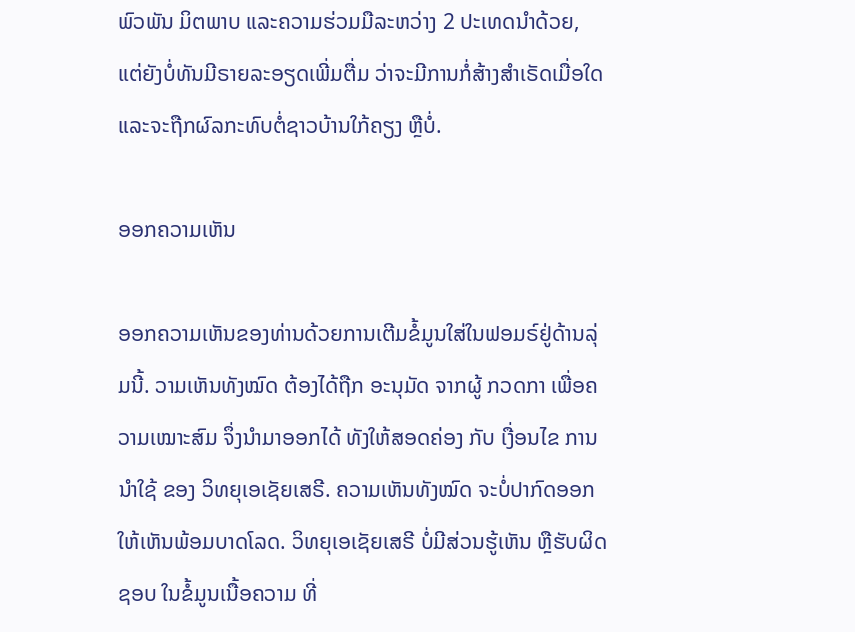ພົວພັນ ມິຕພາບ ແລະຄວາມຮ່ວມມືລະຫວ່າງ 2 ປະເທດນໍາດ້ວຍ, ແຕ່ຍັງບໍ່ທັນມີຣາຍລະອຽດເພີ່ມຕື່ມ ວ່າຈະມີການກໍ່ສ້າງສໍາເຣັດເມື່ອໃດ ແລະຈະຖືກຜົລກະທົບຕໍ່ຊາວບ້ານໃກ້ຄຽງ ຫຼືບໍ່.

ອອກຄວາມເຫັນ

ອອກຄວາມເຫັນຂອງທ່ານດ້ວຍການເຕີມຂໍ້ມູນໃສ່ໃນຟອມຣ໌ຢູ່ດ້ານລຸ່ມນີ້. ວາມເຫັນທັງໝົດ ຕ້ອງໄດ້ຖືກ ອະນຸມັດ ຈາກຜູ້ ກວດກາ ເພື່ອຄວາມເໝາະສົມ ຈຶ່ງນໍາມາອອກໄດ້ ທັງໃຫ້ສອດຄ່ອງ ກັບ ເງື່ອນໄຂ ການນຳໃຊ້ ຂອງ ວິທຍຸເອເຊັຍເສຣີ. ຄວາມເຫັນທັງໝົດ ຈະບໍ່ປາກົດອອກ ໃຫ້ເຫັນພ້ອມບາດໂລດ. ວິທຍຸເອເຊັຍເສຣີ ບໍ່ມີສ່ວນຮູ້ເຫັນ ຫຼືຮັບຜິດຊອບ ໃນຂໍ້ມູນເນື້ອຄວາມ ທີ່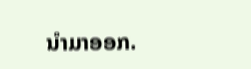ນໍາມາອອກ.